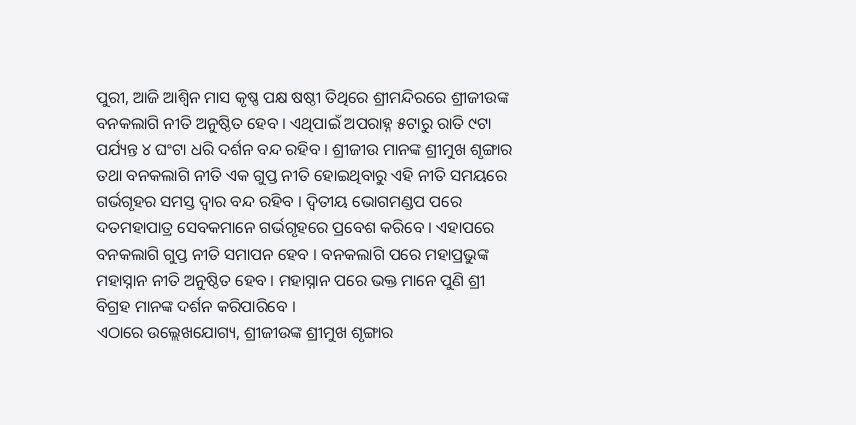ପୁରୀ, ଆଜି ଆଶ୍ଵିନ ମାସ କୃଷ୍ଣ ପକ୍ଷ ଷଷ୍ଠୀ ତିଥିରେ ଶ୍ରୀମନ୍ଦିରରେ ଶ୍ରୀଜୀଉଙ୍କ ବନକଲାଗି ନୀତି ଅନୁଷ୍ଠିତ ହେବ । ଏଥିପାଇଁ ଅପରାହ୍ନ ୫ଟାରୁ ରାତି ୯ଟା ପର୍ଯ୍ୟନ୍ତ ୪ ଘଂଟା ଧରି ଦର୍ଶନ ବନ୍ଦ ରହିବ । ଶ୍ରୀଜୀଉ ମାନଙ୍କ ଶ୍ରୀମୁଖ ଶୃଙ୍ଗାର ତଥା ବନକଲାଗି ନୀତି ଏକ ଗୁପ୍ତ ନୀତି ହୋଇଥିବାରୁ ଏହି ନୀତି ସମୟରେ ଗର୍ଭଗୃହର ସମସ୍ତ ଦ୍ଵାର ବନ୍ଦ ରହିବ । ଦ୍ଵିତୀୟ ଭୋଗମଣ୍ଡପ ପରେ ଦତମହାପାତ୍ର ସେବକମାନେ ଗର୍ଭଗୃହରେ ପ୍ରବେଶ କରିବେ । ଏହାପରେ ବନକଲାଗି ଗୁପ୍ତ ନୀତି ସମାପନ ହେବ । ବନକଲାଗି ପରେ ମହାପ୍ରଭୁଙ୍କ ମହାସ୍ନାନ ନୀତି ଅନୁଷ୍ଠିତ ହେବ । ମହାସ୍ନାନ ପରେ ଭକ୍ତ ମାନେ ପୁଣି ଶ୍ରୀ ବିଗ୍ରହ ମାନଙ୍କ ଦର୍ଶନ କରିପାରିବେ ।
ଏଠାରେ ଉଲ୍ଲେଖଯୋଗ୍ୟ, ଶ୍ରୀଜୀଉଙ୍କ ଶ୍ରୀମୁଖ ଶୃଙ୍ଗାର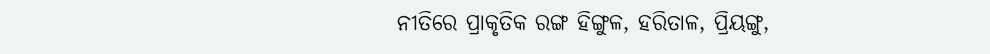ନୀତିରେ ପ୍ରାକୃତିକ ରଙ୍ଗ ହିଙ୍ଗୁଳ, ହରିତାଳ, ପ୍ରିୟଙ୍ଗୁ,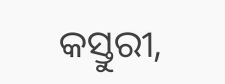କସ୍ତୁରୀ,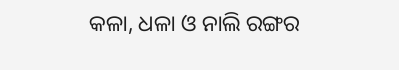କଳା, ଧଳା ଓ ନାଲି ରଙ୍ଗର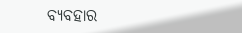ବ୍ୟବହାର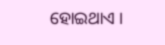ହୋଇଥାଏ ।